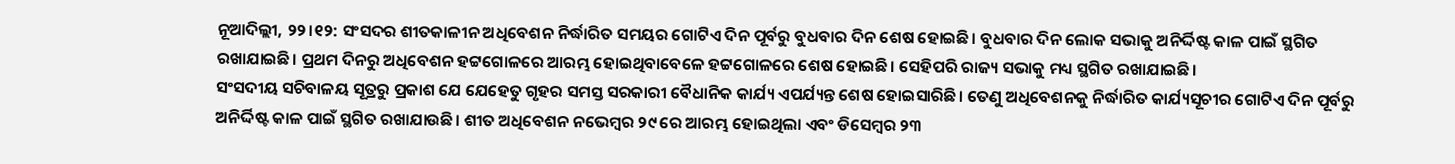ନୂଆଦିଲ୍ଲୀ, ୨୨।୧୨: ସଂସଦର ଶୀତକାଳୀନ ଅଧିବେଶନ ନିର୍ଦ୍ଧାରିତ ସମୟର ଗୋଟିଏ ଦିନ ପୂର୍ବରୁ ବୁଧବାର ଦିନ ଶେଷ ହୋଇଛି। ବୁଧବାର ଦିନ ଲୋକ ସଭାକୁ ଅନିର୍ଦ୍ଦିଷ୍ଟ କାଳ ପାଇଁ ସ୍ଥଗିତ ରଖାଯାଇଛି। ପ୍ରଥମ ଦିନରୁ ଅଧିବେଶନ ହଟ୍ଟଗୋଳରେ ଆରମ୍ଭ ହୋଇଥିବାବେଳେ ହଟ୍ଟଗୋଳରେ ଶେଷ ହୋଇଛି। ସେହିପରି ରାଜ୍ୟ ସଭାକୁ ମଧ୍ୟ ସ୍ଥଗିତ ରଖାଯାଇଛି।
ସଂସଦୀୟ ସଚିବାଳୟ ସୂତ୍ରରୁ ପ୍ରକାଶ ଯେ ଯେହେତୁ ଗୃହର ସମସ୍ତ ସରକାରୀ ବୈଧାନିକ କାର୍ଯ୍ୟ ଏପର୍ଯ୍ୟନ୍ତ ଶେଷ ହୋଇସାରିଛି। ତେଣୁ ଅଧିବେଶନକୁ ନିର୍ଦ୍ଧାରିତ କାର୍ଯ୍ୟସୂଚୀର ଗୋଟିଏ ଦିନ ପୂର୍ବରୁ ଅନିର୍ଦ୍ଦିଷ୍ଟ କାଳ ପାଇଁ ସ୍ଥଗିତ ରଖାଯାଉଛି। ଶୀତ ଅଧିବେଶନ ନଭେମ୍ବର ୨୯ ରେ ଆରମ୍ଭ ହୋଇଥିଲା ଏବଂ ଡିସେମ୍ବର ୨୩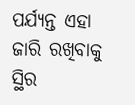ପର୍ଯ୍ୟନ୍ତ ଏହା ଜାରି ରଖିବାକୁ ସ୍ଥିର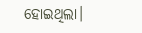ହୋଇଥିଲା।